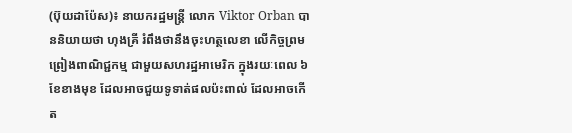(ប៊ុយដាប៉ែស)៖ នាយករដ្ឋមន្រ្តី លោក Viktor Orban បាននិយាយថា ហុងគ្រី រំពឹងថានឹងចុះហត្ថលេខា លើកិច្ចព្រមព្រៀងពាណិជ្ជកម្ម ជាមួយសហរដ្ឋអាមេរិក ក្នុងរយៈពេល ៦ខែខាងមុខ ដែលអាចជួយទូទាត់ផលប៉ះពាល់ ដែលអាចកើត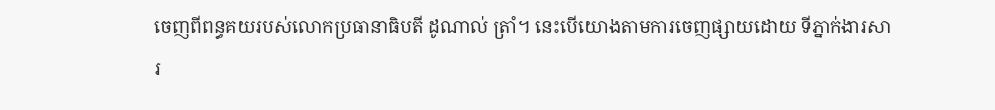ចេញពីពន្ធគយរបស់លោកប្រធានាធិបតី ដូណាល់ ត្រាំ។ នេះបើយោងតាមការចេញផ្សាយដោយ ទីភ្នាក់ងារសារ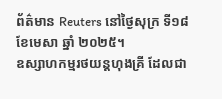ព័ត៌មាន Reuters នៅថ្ងៃសុក្រ ទី១៨ ខែមេសា ឆ្នាំ ២០២៥។
ឧស្សាហកម្មរថយន្តហុងគ្រី ដែលជា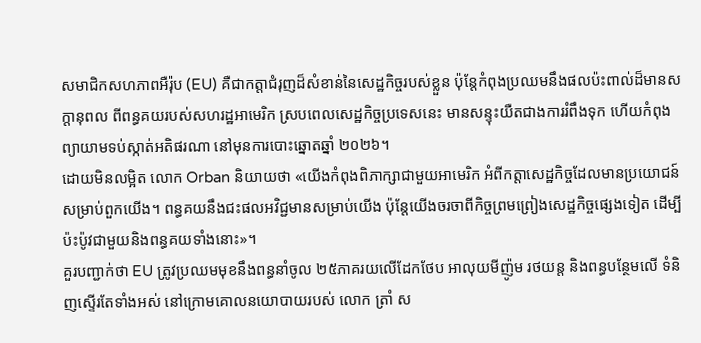សមាជិកសហភាពអឺរ៉ុប (EU) គឺជាកត្តាជំរុញដ៏សំខាន់នៃសេដ្ឋកិច្ចរបស់ខ្លួន ប៉ុន្តែកំពុងប្រឈមនឹងផលប៉ះពាល់ដ៏មានសក្តានុពល ពីពន្ធគយរបស់សហរដ្ឋអាមេរិក ស្របពេលសេដ្ឋកិច្ចប្រទេសនេះ មានសន្ទុះយឺតជាងការរំពឹងទុក ហើយកំពុងព្យាយាមទប់ស្កាត់អតិផរណា នៅមុនការបោះឆ្នោតឆ្នាំ ២០២៦។
ដោយមិនលម្អិត លោក Orban និយាយថា «យើងកំពុងពិភាក្សាជាមួយអាមេរិក អំពីកត្តាសេដ្ឋកិច្ចដែលមានប្រយោជន៍ សម្រាប់ពួកយើង។ ពន្ធគយនឹងជះផលអវិជ្ជមានសម្រាប់យើង ប៉ុន្តែយើងចរចាពីកិច្ចព្រមព្រៀងសេដ្ឋកិច្ចផ្សេងទៀត ដើម្បីប៉ះប៉ូវជាមួយនិងពន្ធគយទាំងនោះ»។
គួរបញ្ជាក់ថា EU ត្រូវប្រឈមមុខនឹងពន្ធនាំចូល ២៥ភាគរយលើដែកថែប អាលុយមីញ៉ូម រថយន្ត និងពន្ធបន្ថែមលើ ទំនិញស្ទើរតែទាំងអស់ នៅក្រោមគោលនយោបាយរបស់ លោក ត្រាំ ស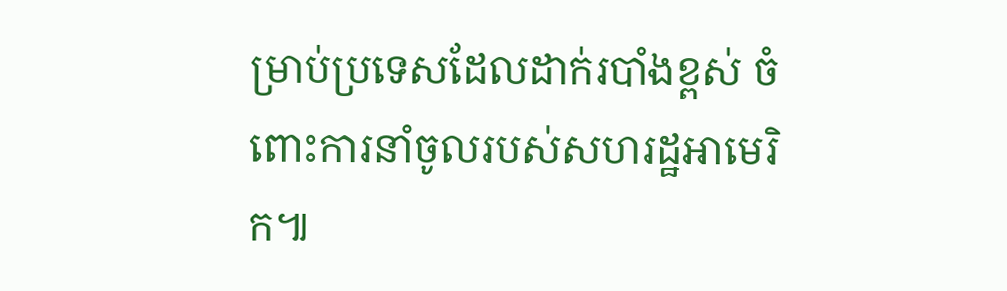ម្រាប់ប្រទេសដែលដាក់របាំងខ្ពស់ ចំពោះការនាំចូលរបស់សហរដ្ឋអាមេរិក៕